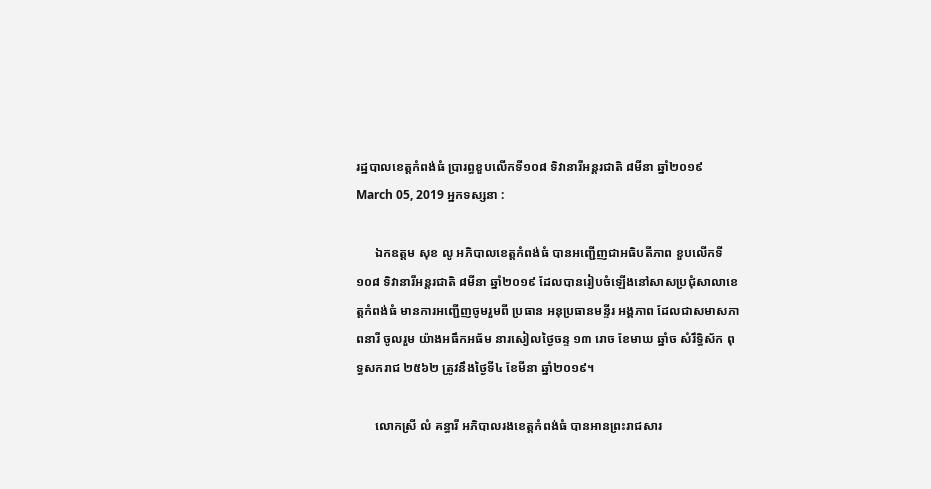រដ្ឋបាលខេត្តកំពង់ធំ ប្រារព្ធខួបលើកទី១០៨ ទិវានារីអន្តរជាតិ ៨មីនា ឆ្នាំ២០១៩
March 05, 2019 អ្នកទស្សនា :

      ឯកឧត្តម សុខ លូ អភិបាលខេត្តកំពង់ធំ បានអញ្ជើញជាអធិបតីភាព ខួបលើកទី១០៨ ទិវានារីអន្តរជាតិ ៨មីនា ឆ្នាំ២០១៩ ដែលបានរៀបចំឡើងនៅសាសប្រជុំសាលាខេត្តកំពង់ធំ មានការអញ្ជើញចូមរួមពី ប្រធាន អនុប្រធានមន្ទីរ អង្គភាព ដែលជាសមាសភាពនារី ចូលរួម យ៉ាងអធឹកអធ័ម នារសៀលថ្ងៃចន្ទ ១៣ រោច ខែមាឃ ឆ្នាំច សំរឹទ្ធិស័ក ពុទ្ធសករាជ ២៥៦២ ត្រូវនឹងថ្ងៃទី៤ ខែមីនា ឆ្នាំ២០១៩។

      លោកស្រី លំ គន្ធារី អភិបាលរងខេត្តកំពង់ធំ បានអានព្រះរាជសារ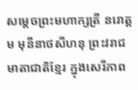សម្តេចព្រះមហាក្សត្រី នរោត្តម មុនីនាថសីហនុ ព្រះវរាជមាតាជាតិខ្មែរ ក្នុងសេរីភាព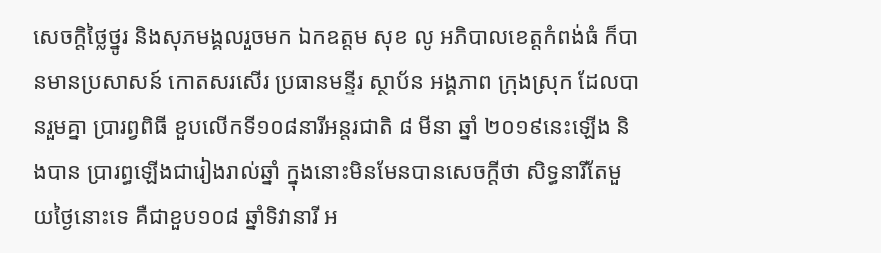សេចក្តិថ្លៃថ្នូរ និងសុភមង្គលរួចមក ឯកឧត្តម សុខ លូ អភិបាលខេត្តកំពង់ធំ ក៏បានមានប្រសាសន៍ កោតសរសើរ ប្រធានមន្ទីរ ស្ថាប័ន អង្គភាព ក្រុងស្រុក ដែលបានរួមគ្នា ប្រារព្វពិធី ខួបលើកទី១០៨នារីអន្តរជាតិ ៨ មីនា ឆ្នាំ ២០១៩នេះឡើង និងបាន ប្រារព្ធឡើងជារៀងរាល់ឆ្នាំ ក្នុងនោះមិនមែនបានសេចក្តីថា សិទ្ធនារីតែមួយថ្ងៃនោះទេ គឺជាខួប១០៨ ឆ្នាំទិវានារី អ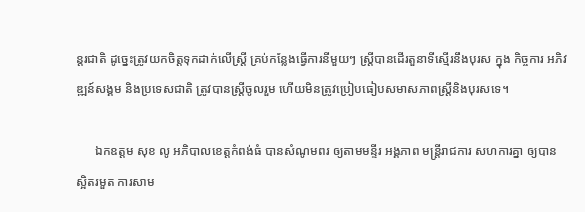ន្តរជាតិ ដូច្នេះត្រូវយកចិត្តទុកដាក់លើស្រ្តី គ្រប់កន្លែងធ្វើការនីមួយៗ ស្រ្តីបានដើរតួនាទីស្មើរនឹងបុរស ក្នុង កិច្ចការ អភិវឌ្ឍន៍សង្គម និងប្រទេសជាតិ ត្រូវបានស្រ្តីចូលរួម ហើយមិនត្រូវប្រៀបធៀបសមាសភាពស្រ្តីនិងបុរសទេ។

      ឯកឧត្តម សុខ លូ អភិបាលខេត្តកំពង់ធំ បានសំណូមពរ ឲ្យតាមមន្ទីរ អង្គភាព មន្រ្តីរាជការ សហការគ្នា ឲ្យបាន ស្អិតរមួត ការសាម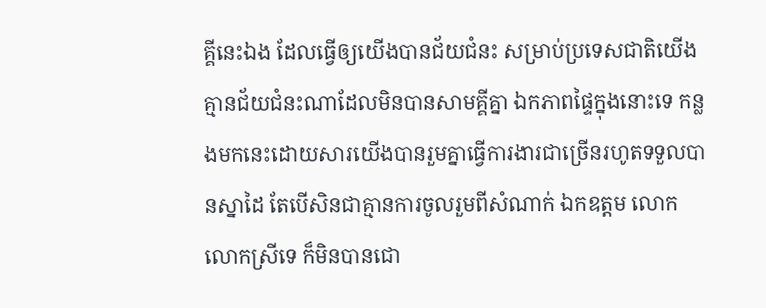គ្គីនេះឯង ដែលធ្វើឲ្យយើងបានជ័យជំនះ សម្រាប់ប្រទេសជាតិយើង គ្មានជ័យជំនះណាដែលមិនបានសាមគ្គីគ្នា ឯកភាពផ្ទៃក្នុងនោះទេ កន្លងមកនេះដោយសារយើងបានរួមគ្នាធ្វើការងារជាច្រើនរហូតទទួលបានស្នាដៃ តែបើសិនជាគ្មានការចូលរួមពីសំណាក់ ឯកឧត្តម លោក លោកស្រីទេ ក៏មិនបានជោ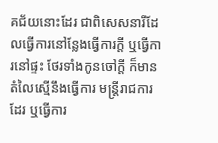គជ័យនោះដែរ ជាពិសេសនារីដែលធ្វើការនៅន្លែងធ្វើការក្តី ឬធ្វើការនៅផ្ទះ ថែរទាំងកូនចៅក្តី ក៏មានតំលៃស្មើនឹងធ្វើការ មន្រ្តីរាជការដែរ ឬធ្វើការ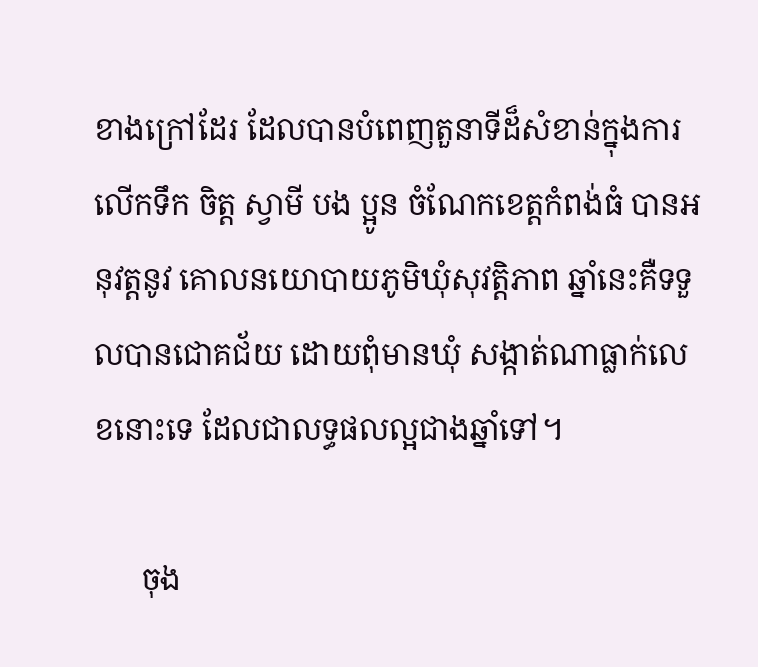ខាងក្រៅដែរ ដែលបានបំពេញតួនាទីដ៏សំខាន់ក្នុងការលើកទឹក ចិត្ត ស្វាមី បង ប្អូន ចំណែកខេត្តកំពង់ធំ បានអនុវត្តនូវ គោលនយោបាយភូមិឃុំសុវត្តិភាព ឆ្នាំនេះគឺទទួលបានជោគជ័យ ដោយពុំមានឃុំ សង្កាត់ណាធ្លាក់លេខនោះទេ ដែលជាលទ្ធផលល្អជាងឆ្នាំទៅ។

      ចុង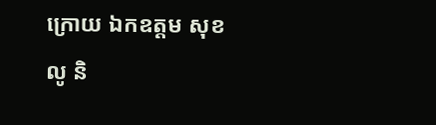ក្រោយ ឯកឧត្តម សុខ លូ និ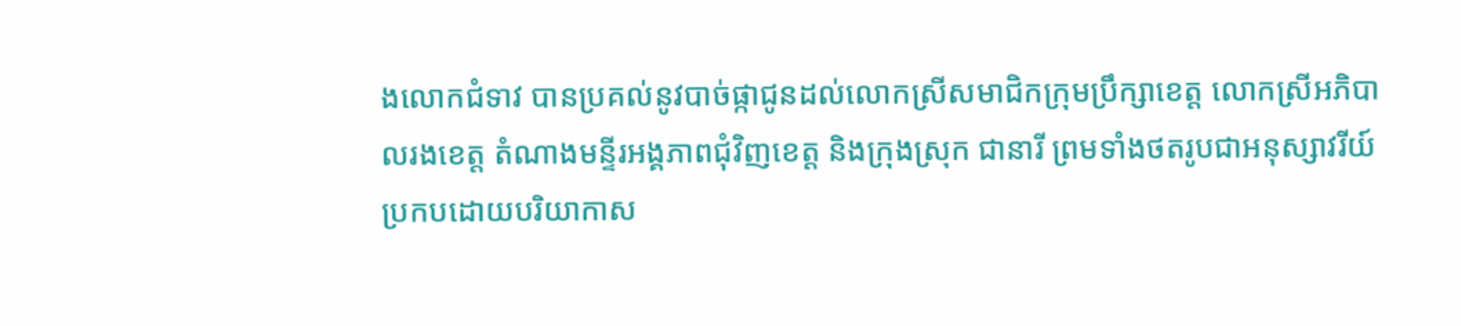ងលោកជំទាវ បានប្រគល់នូវបាច់ផ្កាជូនដល់លោកស្រីសមាជិកក្រុមប្រឹក្សាខេត្ត លោកស្រីអភិបាលរងខេត្ត តំណាងមន្ទីរអង្គភាពជុំវិញខេត្ត និងក្រុងស្រុក ជានារី ព្រមទាំងថតរូបជាអនុស្សាវរីយ៍ប្រកបដោយបរិយាកាស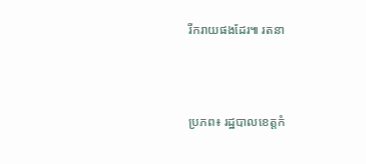រីករាយផងដែរ៕ រតនា



ប្រភព៖ រដ្ឋបាលខេត្តកំ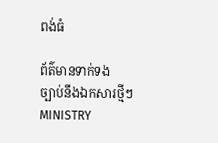ពង់ធំ

ព័ត៌មានទាក់ទង
ច្បាប់នឹងឯកសារថ្មីៗ
MINISTRY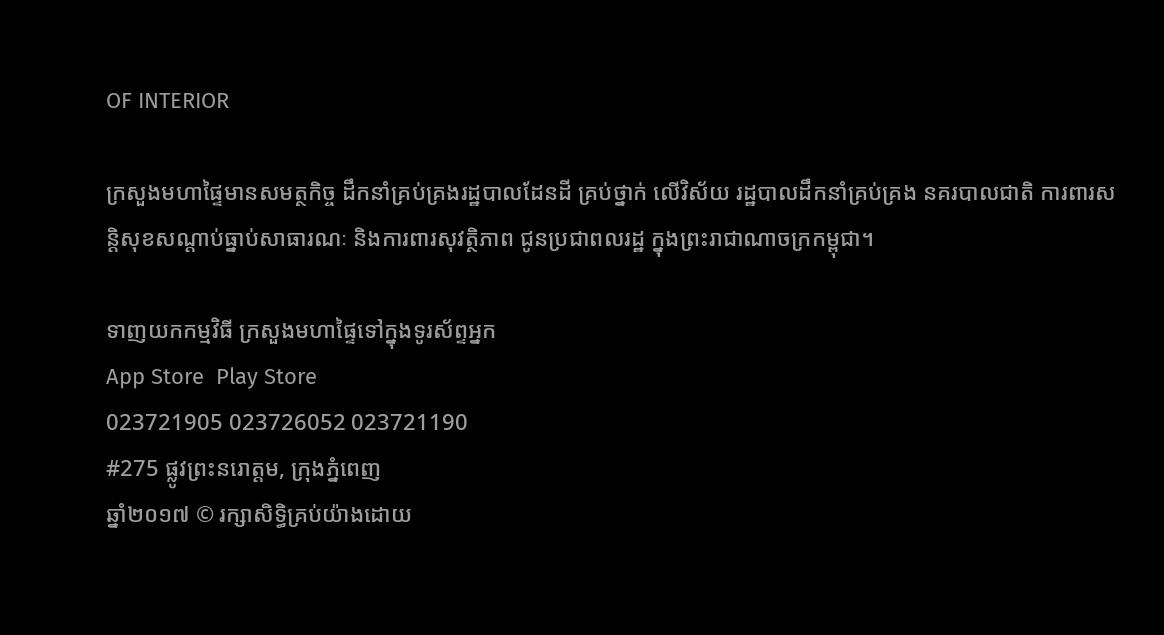OF INTERIOR

ក្រសួងមហាផ្ទៃមានសមត្ថកិច្ច ដឹកនាំគ្រប់គ្រងរដ្ឋបាលដែនដី គ្រប់ថ្នាក់ លើវិស័យ រដ្ឋបាលដឹកនាំគ្រប់គ្រង នគរបាលជាតិ ការពារសន្តិសុខសណ្តាប់ធ្នាប់សាធារណៈ និងការពារសុវត្ថិភាព ជូនប្រជាពលរដ្ឋ ក្នុងព្រះរាជាណាចក្រកម្ពុជា។

ទាញយកកម្មវិធី ក្រសួងមហាផ្ទៃទៅក្នុងទូរស័ព្ទអ្នក
App Store  Play Store
023721905 023726052 023721190
#275 ផ្លូវព្រះនរោត្តម, ក្រុងភ្នំពេញ
ឆ្នាំ២០១៧ © រក្សាសិទ្ធិគ្រប់យ៉ាងដោយ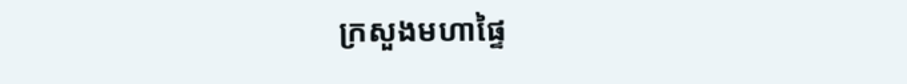ក្រសួងមហាផ្ទៃ